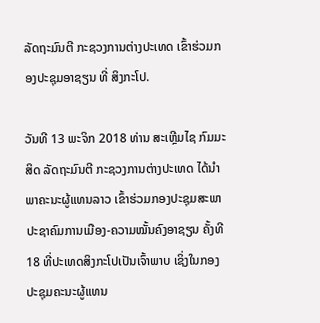ລັດຖະມົນຕີ ກະຊວງການຕ່າງປະເທດ ເຂົ້າຮ່ວມກອງປະຊຸມອາຊຽນ ທີ່ ສິງກະໂປ.

ວັນທີ 13 ພະຈິກ 2018 ທ່ານ ສະເຫຼີມໄຊ ກົມມະສິດ ລັດຖະມົນຕີ ກະຊວງການຕ່າງປະເທດ ໄດ້ນຳພາຄະນະຜູ້ແທນລາວ ເຂົ້າຮ່ວມກອງປະຊຸມສະພາປະຊາຄົມການເມືອງ-ຄວາມໝັ້ນຄົງອາຊຽນ ຄັ້ງທີ 18 ທີ່ປະເທດສິງກະໂປເປັນເຈົ້າພາບ ເຊິ່ງໃນກອງປະຊຸມຄະນະຜູ້ແທນ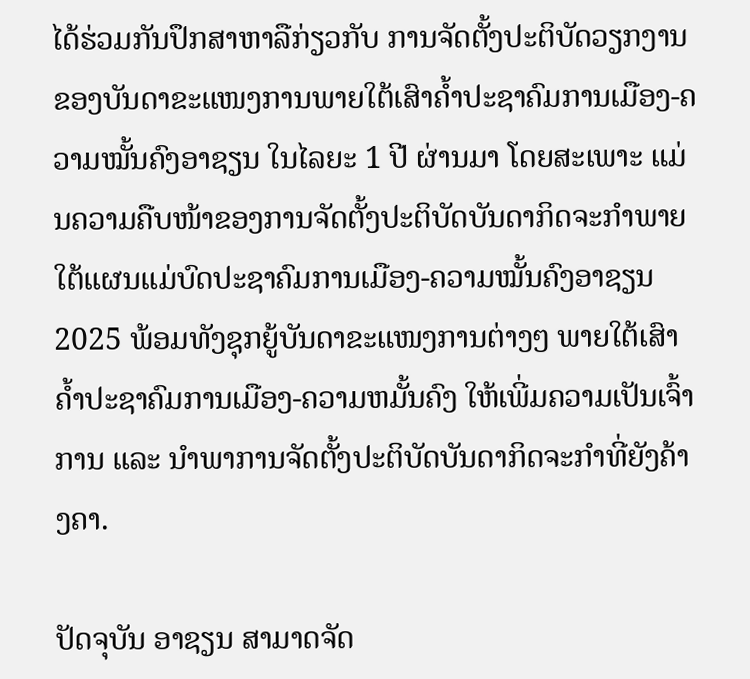ໄດ້ຮ່ວມກັນປຶກສາຫາລືກ່ຽວກັບ ການຈັດຕັ້ງປະຕິບັດວຽກງານຂອງບັນດາຂະແໜງການພາຍໃຕ້ເສົາຄໍ້າປະຊາຄົມການເມືອງ-ຄວາມໝັ້ນຄົງອາຊຽນ ໃນໄລຍະ 1 ປີ ຜ່ານມາ ໂດຍສະເພາະ ແມ່ນຄວາມຄືບໜ້າຂອງການຈັດຕັ້ງປະຕິບັດບັນດາກິດຈະກໍາພາຍໃຕ້ແຜນແມ່ບົດປະຊາຄົມການເມືອງ-ຄວາມໝັ້ນຄົງອາຊຽນ 2025 ພ້ອມທັງຊຸກຍູ້ບັນດາຂະແໜງການຕ່າງໆ ພາຍໃຕ້ເສົາຄໍ້າປະຊາຄົມການເມືອງ-ຄວາມຫມັ້ນຄົງ ໃຫ້ເພີ່ມຄວາມເປັນເຈົ້າການ ແລະ ນໍາພາການຈັດຕັ້ງປະຕິບັດບັນດາກິດຈະກໍາທີ່ຍັງຄ້າງຄາ.

ປັດຈຸບັນ ອາຊຽນ ສາມາດຈັດ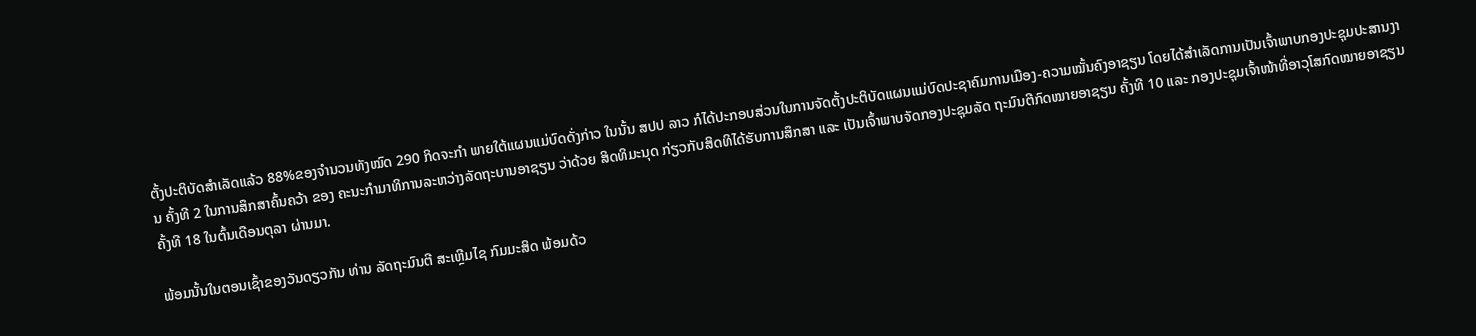ຕັ້ງປະຕິບັດສໍາເລັດແລ້ວ 88%ຂອງຈຳນວນທັງໝົດ 290 ກິດຈະກໍາ ພາຍໃຕ້ແຜນແມ່ບົດດັ່ງກ່າວ ໃນນັ້ນ ສປປ ລາວ ກໍໄດ້ປະກອບສ່ວນໃນການຈັດຕັ້ງປະຕິບັດແຜນແມ່ບົດປະຊາຄົມການເມືອງ-ຄວາມໝັ້ນຄົງອາຊຽນ ໂດຍໄດ້ສຳເລັດການເປັນເຈົ້າພາບກອງປະຊຸມປະສານງານ ຄັ້ງທີ 2 ໃນການສຶກສາຄົ້ນຄວ້າ ຂອງ ຄະນະກຳມາທິການລະຫວ່າງລັດຖະບານອາຊຽນ ວ່າດ້ວຍ ສິດທິມະນຸດ ກ່ຽວກັບສິດທິໄດ້ຮັບການສຶກສາ ແລະ ເປັນເຈົ້າພາບຈັດກອງປະຊຸມລັດ ຖະມົນຕີກົດໝາຍອາຊຽນ ຄັ້ງທີ 10 ແລະ ກອງປະຊຸມເຈົ້າໜ້າທີ່ອາວຸໂສກົດໝາຍອາຊຽນ ຄັ້ງທີ 18 ໃນຕົ້ນເດືອນຕຸລາ ຜ່ານມາ.

ພ້ອມນັ້ນໃນຕອນເຊົ້າຂອງວັນດຽວກັນ ທ່ານ ລັດຖະມົນຕີ ສະເຫຼີມໄຊ ກົມມະສິດ ພ້ອມດ້ວ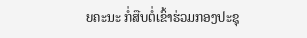ຍຄະນະ ກໍ່ສືບຕໍ່ເຂົ້າຮ່ວມກອງປະຊຸ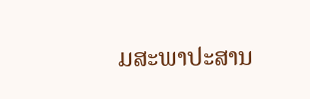ມສະພາປະສານ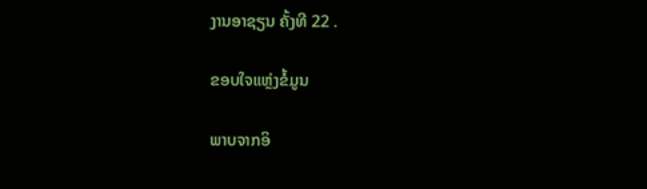ງານອາຊຽນ ຄັ້ງທີ 22 .

ຂອບໃຈແຫຼ່ງຂໍ້ມູນ

ພາບຈາກອິ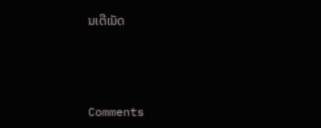ນເຕີເນັດ



Comments